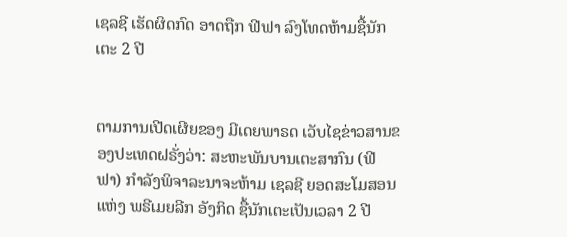ເຊລຊີ ເຮັດຜິດກົດ ອາດຖືກ ຟີຟາ ລົງໂທດຫ້າມຊື້ນັກເຕະ 2 ປີ


ຕາມການເປີດເຜີຍຂອງ ມີເດຍພາຣດ ເວັບໄຊຂ່າວສານຂອງປະເທດຝຣັ່ງວ່າ: ສະຫະພັນບານເຕະສາກົນ (ຟີຟາ) ກຳລັງພິຈາລະນາຈະຫ້າມ ເຊລຊີ ຍອດສະໂມສອນແຫ່ງ ພຣີເມຍລີກ ອັງກິດ ຊື້ນັກເຕະເປັນເວລາ 2 ປີ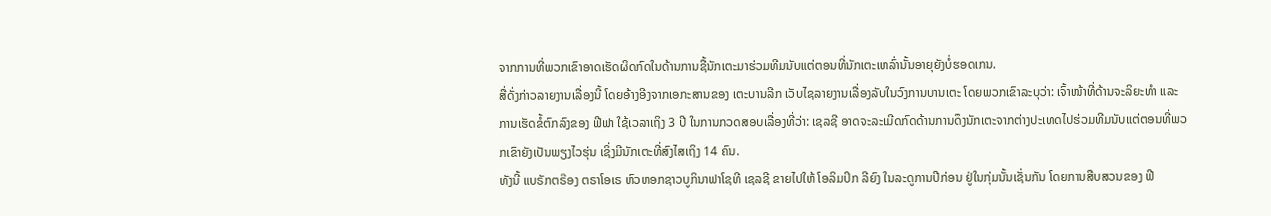ຈາກການທີ່ພວກເຂົາອາດເຮັດຜິດກົດໃນດ້ານການຊື້ນັກເຕະມາຮ່ວມທີມນັບແຕ່ຕອນທີ່ນັກເຕະເຫລົ່ານັ້ນອາຍຸຍັງບໍ່ຮອດເກນ.
ສື່ດັ່ງກ່າວລາຍງານເລື່ອງນີ້ ໂດຍອ້າງອີງຈາກເອກະສານຂອງ ເຕະບານລີກ ເວັບໄຊລາຍງານເລື່ອງລັບໃນວົງການບານເຕະ ໂດຍພວກເຂົາລະບຸວ່າ: ເຈົ້າໜ້າທີ່ດ້ານຈະລິຍະທຳ ແລະ ການເຮັດຂໍ້ຕົກລົງຂອງ ຟີຟາ ໃຊ້ເວລາເຖິງ 3 ປີ ໃນການກວດສອບເລື່ອງທີ່ວ່າ: ເຊລຊີ ອາດຈະລະເມີດກົດດ້ານການດຶງນັກເຕະຈາກຕ່າງປະເທດໄປຮ່ວມທີມນັບແຕ່ຕອນທີ່ພວກເຂົາຍັງເປັນພຽງໄວຮຸ່ນ ເຊິ່ງມີນັກເຕະທີ່ສົງໄສເຖິງ 14 ຄົນ.
ທັງນີ້ ແບຣັກຕຣ໊ອງ ຕຣາໂອເຣ ຫົວຫອກຊາວບູກິນາຟາໂຊທີ ເຊລຊີ ຂາຍໄປໃຫ້ ໂອລິມປິກ ລີຍົງ ໃນລະດູການປີກ່ອນ ຢູ່ໃນກຸ່ມນັ້ນເຊັ່ນກັນ ໂດຍການສືບສວນຂອງ ຟີ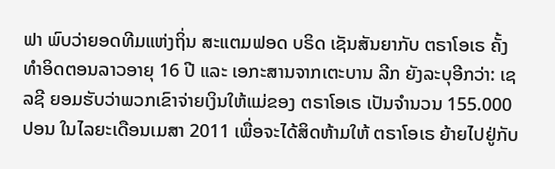ຟາ ພົບວ່າຍອດທີມແຫ່ງຖິ່ນ ສະແຕມຟອດ ບຣິດ ເຊັນສັນຍາກັບ ຕຣາໂອເຣ ຄັ້ງທຳອິດຕອນລາວອາຍຸ 16 ປີ ແລະ ເອກະສານຈາກເຕະບານ ລີກ ຍັງລະບຸອີກວ່າ: ເຊລຊີ ຍອມຮັບວ່າພວກເຂົາຈ່າຍເງິນໃຫ້ແມ່ຂອງ ຕຣາໂອເຣ ເປັນຈຳນວນ 155.000 ປອນ ໃນໄລຍະເດືອນເມສາ 2011 ເພື່ອຈະໄດ້ສິດຫ້າມໃຫ້ ຕຣາໂອເຣ ຍ້າຍໄປຢູ່ກັບ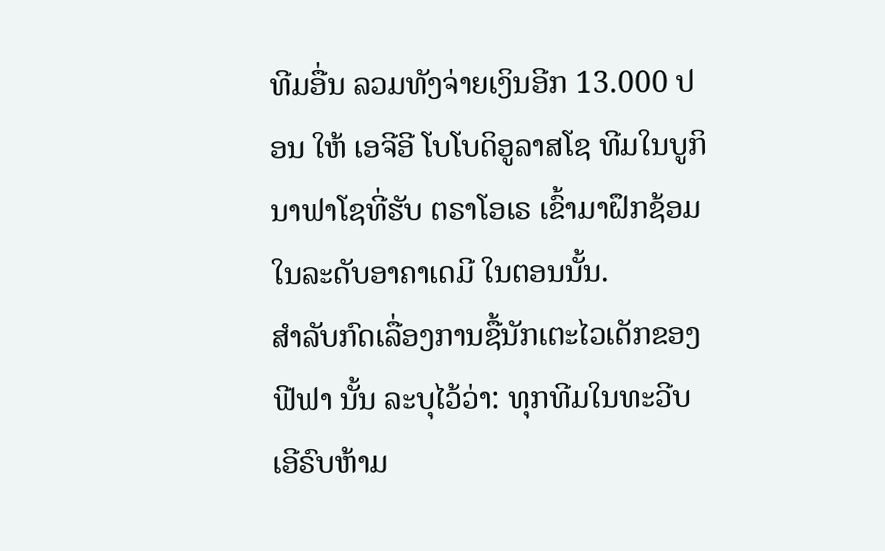ທີມອື່ນ ລວມທັງຈ່າຍເງິນອີກ 13.000 ປອນ ໃຫ້ ເອຈີອີ ໂບໂບດິອູລາສໂຊ ທີມໃນບູກິນາຟາໂຊທີ່ຮັບ ຕຣາໂອເຣ ເຂົ້າມາຝຶກຊ້ອມໃນລະດັບອາຄາເດມີ ໃນຕອນນັ້ນ.
ສຳລັບກົດເລື່ອງການຊື້ນັກເຕະໄວເດັກຂອງ ຟີຟາ ນັ້ນ ລະບຸໄວ້ວ່າ: ທຸກທີມໃນທະວີບເອີຣົບຫ້າມ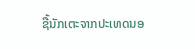ຊື້ນັກເຕະຈາກປະເທດນອ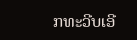ກທະວີບເອີ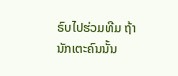ຣົບໄປຮ່ວມທີມ ຖ້ານັກເຕະຄົນນັ້ນ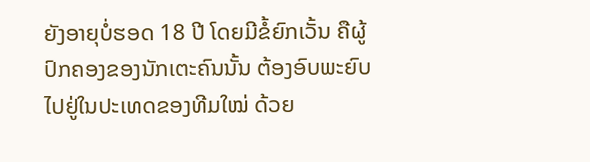ຍັງອາຍຸບໍ່ຮອດ 18 ປີ ໂດຍມີຂໍ້ຍົກເວັ້ນ ຄືຜູ້ປົກຄອງຂອງນັກເຕະຄົນນັ້ນ ຕ້ອງອົບພະຍົບໄປຢູ່ໃນປະເທດຂອງທີມໃໝ່ ດ້ວຍ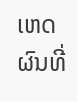ເຫດຜົນທີ່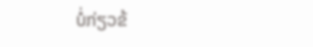ບໍ່ກ່ຽວຂ້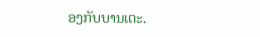ອງກັບບານເຕະ.